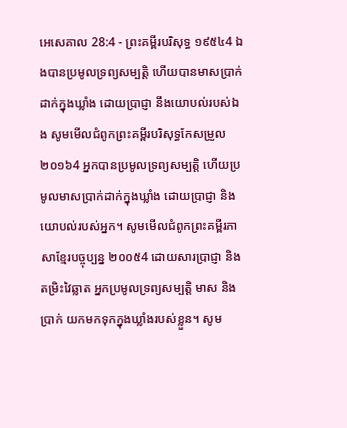អេសេគាល 28:4 - ព្រះគម្ពីរបរិសុទ្ធ ១៩៥៤4 ឯងបានប្រមូលទ្រព្យសម្បត្តិ ហើយបានមាសប្រាក់ដាក់ក្នុងឃ្លាំង ដោយប្រាជ្ញា នឹងយោបល់របស់ឯង សូមមើលជំពូកព្រះគម្ពីរបរិសុទ្ធកែសម្រួល ២០១៦4 អ្នកបានប្រមូលទ្រព្យសម្បត្តិ ហើយប្រមូលមាសប្រាក់ដាក់ក្នុងឃ្លាំង ដោយប្រាជ្ញា និងយោបល់របស់អ្នក។ សូមមើលជំពូកព្រះគម្ពីរភាសាខ្មែរបច្ចុប្បន្ន ២០០៥4 ដោយសារប្រាជ្ញា និងតម្រិះវៃឆ្លាត អ្នកប្រមូលទ្រព្យសម្បត្តិ មាស និងប្រាក់ យកមកទុកក្នុងឃ្លាំងរបស់ខ្លួន។ សូម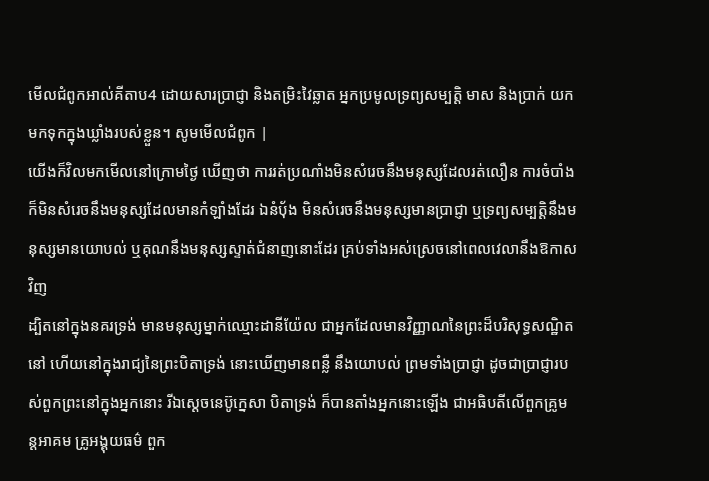មើលជំពូកអាល់គីតាប4 ដោយសារប្រាជ្ញា និងតម្រិះវៃឆ្លាត អ្នកប្រមូលទ្រព្យសម្បត្តិ មាស និងប្រាក់ យកមកទុកក្នុងឃ្លាំងរបស់ខ្លួន។ សូមមើលជំពូក |
យើងក៏វិលមកមើលនៅក្រោមថ្ងៃ ឃើញថា ការរត់ប្រណាំងមិនសំរេចនឹងមនុស្សដែលរត់លឿន ការចំបាំងក៏មិនសំរេចនឹងមនុស្សដែលមានកំឡាំងដែរ ឯនំបុ័ង មិនសំរេចនឹងមនុស្សមានប្រាជ្ញា ឬទ្រព្យសម្បត្តិនឹងមនុស្សមានយោបល់ ឬគុណនឹងមនុស្សស្ទាត់ជំនាញនោះដែរ គ្រប់ទាំងអស់ស្រេចនៅពេលវេលានឹងឱកាសវិញ
ដ្បិតនៅក្នុងនគរទ្រង់ មានមនុស្សម្នាក់ឈ្មោះដានីយ៉ែល ជាអ្នកដែលមានវិញ្ញាណនៃព្រះដ៏បរិសុទ្ធសណ្ឋិតនៅ ហើយនៅក្នុងរាជ្យនៃព្រះបិតាទ្រង់ នោះឃើញមានពន្លឺ នឹងយោបល់ ព្រមទាំងប្រាជ្ញា ដូចជាប្រាជ្ញារបស់ពួកព្រះនៅក្នុងអ្នកនោះ រីឯស្តេចនេប៊ូក្នេសា បិតាទ្រង់ ក៏បានតាំងអ្នកនោះឡើង ជាអធិបតីលើពួកគ្រូមន្តអាគម គ្រូអង្គុយធម៌ ពួក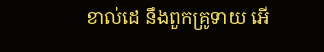ខាល់ដេ នឹងពួកគ្រូទាយ អើ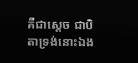គឺជាស្តេច ជាបិតាទ្រង់នោះឯង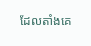ដែលតាំងគេ